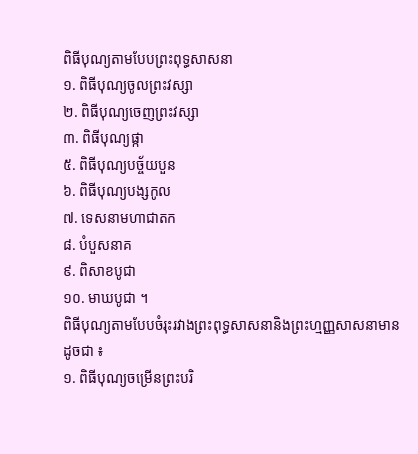ពិធីបុណ្យតាមបែបព្រះពុទ្ធសាសនា
១. ពិធីបុណ្យចូលព្រះវស្សា
២. ពិធីបុណ្យចេញព្រះវស្សា
៣. ពិធីបុណ្យផ្កា
៥. ពិធីបុណ្យបច្ច័យបួន
៦. ពិធីបុណ្យបង្សកូល
៧. ទេសនាមហាជាតក
៨. បំបួសនាគ
៩. ពិសាខបូជា
១០. មាឃបូជា ។
ពិធីបុណ្យតាមបែបចំរុះរវាងព្រះពុទ្ធសាសនានិងព្រះហ្មញ្ញសាសនាមានដូចជា ៖
១. ពិធីបុណ្យចម្រើនព្រះបរិ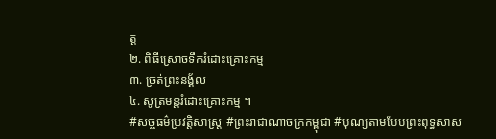ត្ត
២. ពិធីស្រោចទឹករំដោះគ្រោះកម្ម
៣. ច្រត់ព្រះនង្គ័ល
៤. សូត្រមន្តរំដោះគ្រោះកម្ម ។
#សច្ចធម៌ប្រវត្ដិសាស្រ្ដ #ព្រះរាជាណាចក្រកម្ពុជា #បុណ្យតាមបែបព្រះពុទ្ធសាស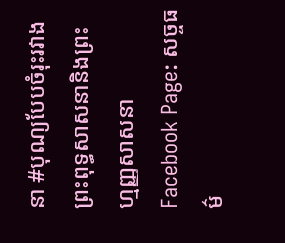នា #បុណ្យបែបចំរុះរវាងព្រះពុទ្ធសាសនានិងព្រះហ្មញ្ញសាសនា
Facebook Page: សច្ចធម៌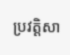ប្រវត្ដិសា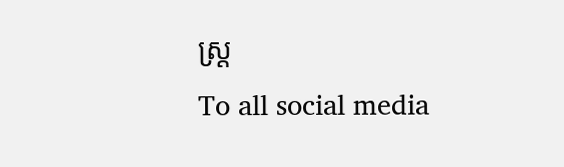ស្រ្ដ
To all social media